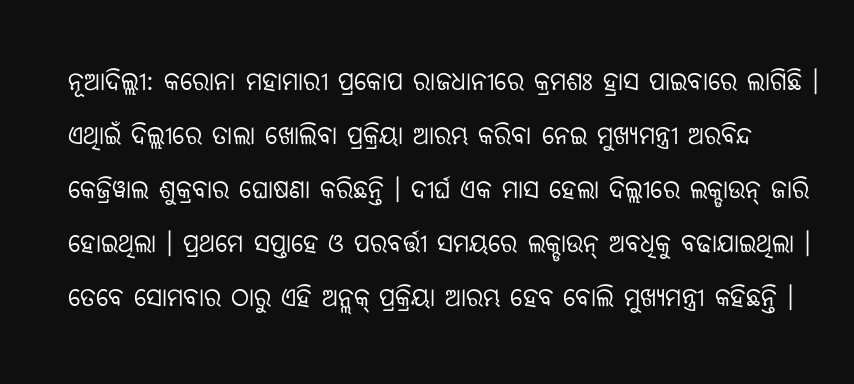ନୂଆଦିଲ୍ଲୀ: କରୋନା ମହାମାରୀ ପ୍ରକୋପ ରାଜଧାନୀରେ କ୍ରମଶଃ ହ୍ରାସ ପାଇବାରେ ଲାଗିଛି । ଏଥିାଇଁ ଦିଲ୍ଲୀରେ ତାଲା ଖୋଲିବା ପ୍ରକ୍ରିୟା ଆରମ୍ଭ କରିବା ନେଇ ମୁଖ୍ୟମନ୍ତ୍ରୀ ଅରବିନ୍ଦ କେଜ୍ରିୱାଲ ଶୁକ୍ରବାର ଘୋଷଣା କରିଛନ୍ତି । ଦୀର୍ଘ ଏକ ମାସ ହେଲା ଦିଲ୍ଲୀରେ ଲକ୍ଡାଉନ୍ ଜାରି ହୋଇଥିଲା । ପ୍ରଥମେ ସପ୍ତାହେ ଓ ପରବର୍ତ୍ତୀ ସମୟରେ ଲକ୍ଡାଉନ୍ ଅବଧିକୁ ବଢାଯାଇଥିଲା । ତେବେ ସୋମବାର ଠାରୁ ଏହି ଅନ୍ଲକ୍ ପ୍ରକ୍ରିୟା ଆରମ୍ଭ ହେବ ବୋଲି ମୁଖ୍ୟମନ୍ତ୍ରୀ କହିଛନ୍ତି ।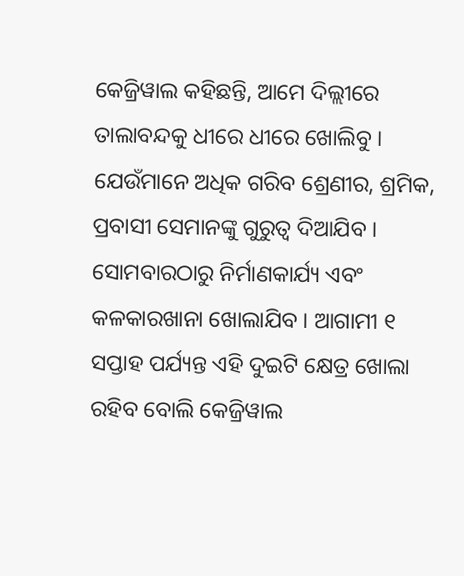କେଜ୍ରିୱାଲ କହିଛନ୍ତି, ଆମେ ଦିଲ୍ଲୀରେ ତାଲାବନ୍ଦକୁ ଧୀରେ ଧୀରେ ଖୋଲିବୁ । ଯେଉଁମାନେ ଅଧିକ ଗରିବ ଶ୍ରେଣୀର, ଶ୍ରମିକ, ପ୍ରବାସୀ ସେମାନଙ୍କୁ ଗୁରୁତ୍ୱ ଦିଆଯିବ । ସୋମବାରଠାରୁ ନିର୍ମାଣକାର୍ଯ୍ୟ ଏବଂ କଳକାରଖାନା ଖୋଲାଯିବ । ଆଗାମୀ ୧ ସପ୍ତାହ ପର୍ଯ୍ୟନ୍ତ ଏହି ଦୁଇଟି କ୍ଷେତ୍ର ଖୋଲା ରହିବ ବୋଲି କେଜ୍ରିୱାଲ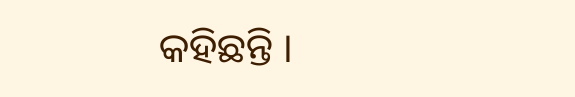କହିଛନ୍ତି ।